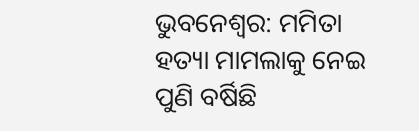ଭୁବନେଶ୍ୱର: ମମିତା ହତ୍ୟା ମାମଲାକୁ ନେଇ ପୁଣି ବର୍ଷିଛି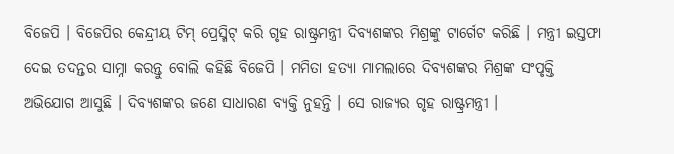ବିଜେପି । ବିଜେପିର କେନ୍ଦ୍ରୀୟ ଟିମ୍ ପ୍ରେସ୍ମିଟ୍ କରି ଗୃହ ରାଷ୍ଟ୍ରମନ୍ତ୍ରୀ ଦିବ୍ୟଶଙ୍କର ମିଶ୍ରଙ୍କୁ ଟାର୍ଗେଟ କରିଛି । ମନ୍ତ୍ରୀ ଇସ୍ତଫା ଦେଇ ତଦନ୍ତର ସାମ୍ନା କରନ୍ତୁ ବୋଲି କହିଛି ବିଜେପି । ମମିତା ହତ୍ୟା ମାମଲାରେ ଦିବ୍ୟଶଙ୍କର ମିଶ୍ରଙ୍କ ସଂପୃକ୍ତି ଅଭିଯୋଗ ଆସୁଛି । ଦିବ୍ୟଶଙ୍କର ଜଣେ ସାଧାରଣ ବ୍ୟକ୍ତି ନୁହନ୍ତି । ସେ ରାଜ୍ୟର ଗୃହ ରାଷ୍ଟ୍ରମନ୍ତ୍ରୀ ।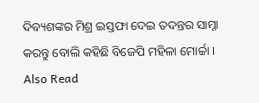ଦିବ୍ୟଶଙ୍କର ମିଶ୍ର ଇସ୍ତଫା ଦେଇ ତଦନ୍ତର ସାମ୍ନା କରନ୍ତୁ ବୋଲି କହିଛି ବିଜେପି ମହିଳା ମୋର୍ଚ୍ଚା ।
Also Read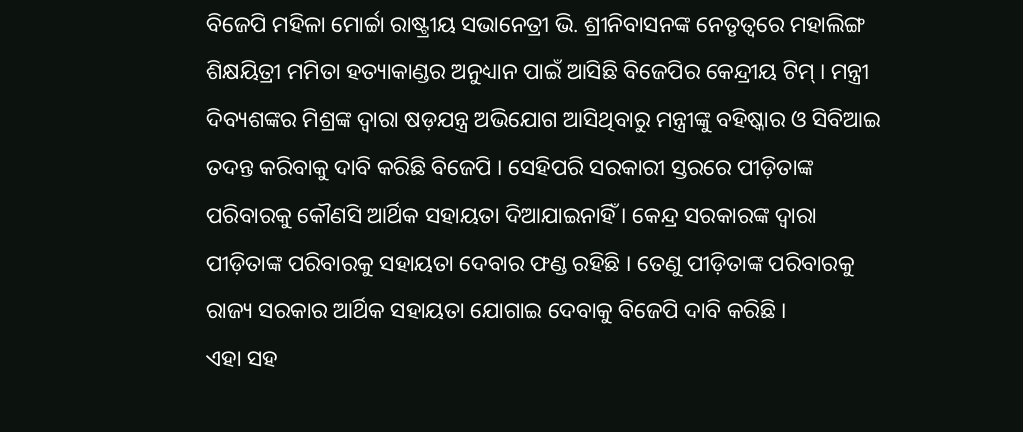ବିଜେପି ମହିଳା ମୋର୍ଚ୍ଚା ରାଷ୍ଟ୍ରୀୟ ସଭାନେତ୍ରୀ ଭି. ଶ୍ରୀନିବାସନଙ୍କ ନେତୃତ୍ୱରେ ମହାଲିଙ୍ଗ ଶିକ୍ଷୟିତ୍ରୀ ମମିତା ହତ୍ୟାକାଣ୍ଡର ଅନୁଧ୍ୟାନ ପାଇଁ ଆସିଛି ବିଜେପିର କେନ୍ଦ୍ରୀୟ ଟିମ୍ । ମନ୍ତ୍ରୀ ଦିବ୍ୟଶଙ୍କର ମିଶ୍ରଙ୍କ ଦ୍ୱାରା ଷଡ଼ଯନ୍ତ୍ର ଅଭିଯୋଗ ଆସିଥିବାରୁ ମନ୍ତ୍ରୀଙ୍କୁ ବହିଷ୍କାର ଓ ସିବିଆଇ ତଦନ୍ତ କରିବାକୁ ଦାବି କରିଛି ବିଜେପି । ସେହିପରି ସରକାରୀ ସ୍ତରରେ ପୀଡ଼ିତାଙ୍କ ପରିବାରକୁ କୌଣସି ଆର୍ଥିକ ସହାୟତା ଦିଆଯାଇନାହିଁ । କେନ୍ଦ୍ର ସରକାରଙ୍କ ଦ୍ୱାରା ପୀଡ଼ିତାଙ୍କ ପରିବାରକୁ ସହାୟତା ଦେବାର ଫଣ୍ଡ ରହିଛି । ତେଣୁ ପୀଡ଼ିତାଙ୍କ ପରିବାରକୁ ରାଜ୍ୟ ସରକାର ଆର୍ଥିକ ସହାୟତା ଯୋଗାଇ ଦେବାକୁ ବିଜେପି ଦାବି କରିଛି ।
ଏହା ସହ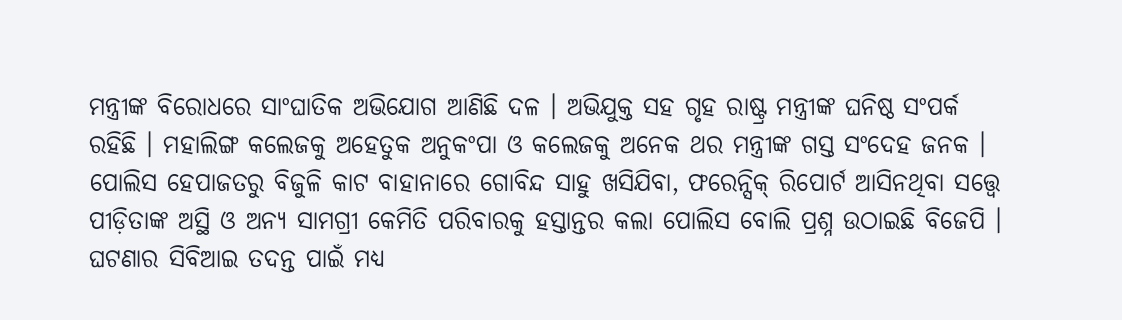ମନ୍ତ୍ରୀଙ୍କ ବିରୋଧରେ ସାଂଘାତିକ ଅଭିଯୋଗ ଆଣିଛି ଦଳ । ଅଭିଯୁକ୍ତ ସହ ଗୃହ ରାଷ୍ଟ୍ର ମନ୍ତ୍ରୀଙ୍କ ଘନିଷ୍ଠ ସଂପର୍କ ରହିଛି । ମହାଲିଙ୍ଗ କଲେଜକୁ ଅହେତୁକ ଅନୁକଂପା ଓ କଲେଜକୁ ଅନେକ ଥର ମନ୍ତ୍ରୀଙ୍କ ଗସ୍ତ ସଂଦେହ ଜନକ । ପୋଲିସ ହେପାଜତରୁ ବିଜୁଳି କାଟ ବାହାନାରେ ଗୋବିନ୍ଦ ସାହୁ ଖସିଯିବା, ଫରେନ୍ସିକ୍ ରିପୋର୍ଟ ଆସିନଥିବା ସତ୍ତ୍ୱେ ପୀଡ଼ିତାଙ୍କ ଅସ୍ଥି ଓ ଅନ୍ୟ ସାମଗ୍ରୀ କେମିତି ପରିବାରକୁ ହସ୍ତାନ୍ତର କଲା ପୋଲିସ ବୋଲି ପ୍ରଶ୍ନ ଉଠାଇଛି ବିଜେପି । ଘଟଣାର ସିବିଆଇ ତଦନ୍ତ ପାଇଁ ମଧ୍ୟ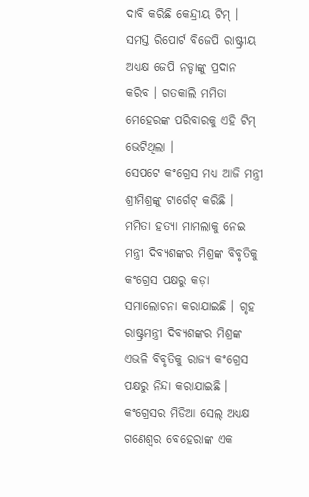ଦାବି କରିଛି କେନ୍ଦ୍ରୀୟ ଟିମ୍ । ସମସ୍ତ ରିପୋର୍ଟ ବିଜେପି ରାଷ୍ଟ୍ରୀୟ ଅଧ୍ୟକ୍ଷ ଜେପି ନଡ୍ଡାଙ୍କୁ ପ୍ରଦାନ କରିବ । ଗତକାଲି ମମିତା ମେହେରଙ୍କ ପରିବାରକୁ ଏହି ଟିମ୍ ଭେଟିଥିଲା ।
ସେପଟେ କଂଗ୍ରେସ ମଧ୍ୟ ଆଜି ମନ୍ତ୍ରୀ ଶ୍ରୀମିଶ୍ରଙ୍କୁ ଟାର୍ଗେଟ୍ କରିଛି । ମମିତା ହତ୍ୟା ମାମଲାକୁ ନେଇ ମନ୍ତ୍ରୀ ଦିବ୍ୟଶଙ୍କର ମିଶ୍ରଙ୍କ ବିବୃତିକୁ କଂଗ୍ରେସ ପକ୍ଷରୁ କଡ଼ା ସମାଲୋଚନା କରାଯାଇଛି । ଗୃହ ରାଷ୍ଟ୍ରମନ୍ତ୍ରୀ ଦିବ୍ୟଶଙ୍କର ମିଶ୍ରଙ୍କ ଏଭଳି ବିବୃତିକୁ ରାଜ୍ୟ କଂଗ୍ରେସ ପକ୍ଷରୁ ନିନ୍ଦା କରାଯାଇଛି । କଂଗ୍ରେସର ମିଡିଆ ସେଲ୍ ଅଧ୍ୟକ୍ଷ ଗଣେଶ୍ୱର ବେହେରାଙ୍କ ଏକ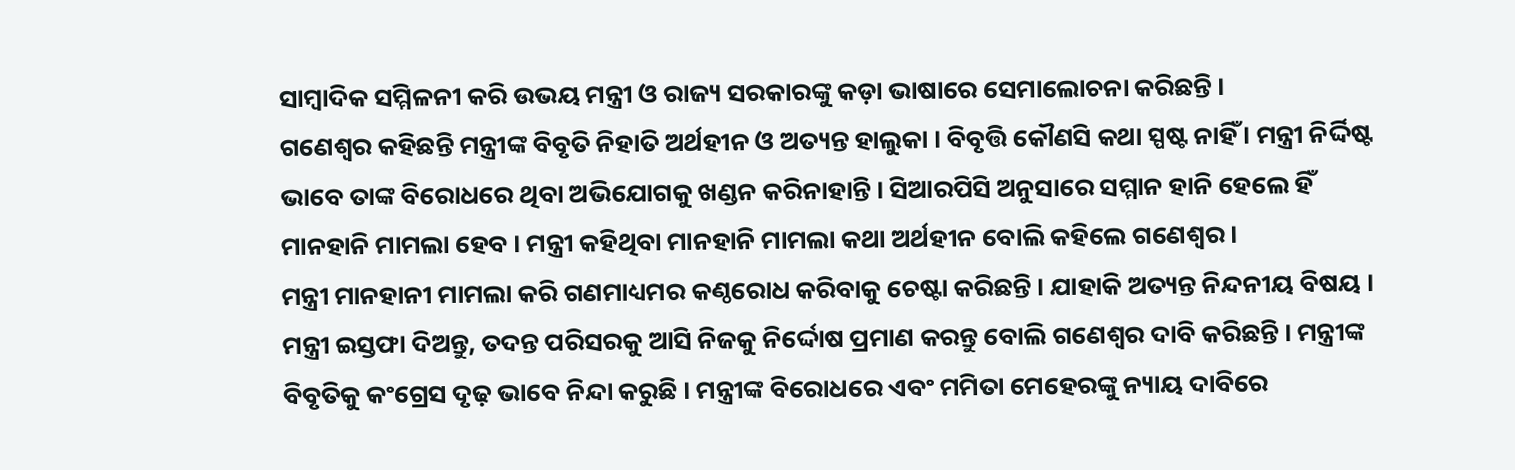ସାମ୍ବାଦିକ ସମ୍ମିଳନୀ କରି ଉଭୟ ମନ୍ତ୍ରୀ ଓ ରାଜ୍ୟ ସରକାରଙ୍କୁ କଡ଼ା ଭାଷାରେ ସେମାଲୋଚନା କରିଛନ୍ତି ।
ଗଣେଶ୍ୱର କହିଛନ୍ତି ମନ୍ତ୍ରୀଙ୍କ ବିବୃତି ନିହାତି ଅର୍ଥହୀନ ଓ ଅତ୍ୟନ୍ତ ହାଲୁକା । ବିବୃତ୍ତି କୌଣସି କଥା ସ୍ପଷ୍ଟ ନାହିଁ । ମନ୍ତ୍ରୀ ନିର୍ଦ୍ଦିଷ୍ଟ ଭାବେ ତାଙ୍କ ବିରୋଧରେ ଥିବା ଅଭିଯୋଗକୁ ଖଣ୍ଡନ କରିନାହାନ୍ତି । ସିଆରପିସି ଅନୁସାରେ ସମ୍ମାନ ହାନି ହେଲେ ହିଁ ମାନହାନି ମାମଲା ହେବ । ମନ୍ତ୍ରୀ କହିଥିବା ମାନହାନି ମାମଲା କଥା ଅର୍ଥହୀନ ବୋଲି କହିଲେ ଗଣେଶ୍ୱର ।
ମନ୍ତ୍ରୀ ମାନହାନୀ ମାମଲା କରି ଗଣମାଧ୍ୟମର କଣ୍ଠରୋଧ କରିବାକୁ ଚେଷ୍ଟା କରିଛନ୍ତି । ଯାହାକି ଅତ୍ୟନ୍ତ ନିନ୍ଦନୀୟ ବିଷୟ । ମନ୍ତ୍ରୀ ଇସ୍ତଫା ଦିଅନ୍ତୁ, ତଦନ୍ତ ପରିସରକୁ ଆସି ନିଜକୁ ନିର୍ଦ୍ଦୋଷ ପ୍ରମାଣ କରନ୍ତୁ ବୋଲି ଗଣେଶ୍ୱର ଦାବି କରିଛନ୍ତି । ମନ୍ତ୍ରୀଙ୍କ ବିବୃତିକୁ କଂଗ୍ରେସ ଦୃଢ଼ ଭାବେ ନିନ୍ଦା କରୁଛି । ମନ୍ତ୍ରୀଙ୍କ ବିରୋଧରେ ଏବଂ ମମିତା ମେହେରଙ୍କୁ ନ୍ୟାୟ ଦାବିରେ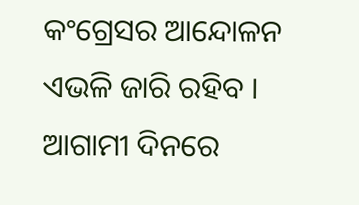କଂଗ୍ରେସର ଆନ୍ଦୋଳନ ଏଭଳି ଜାରି ରହିବ । ଆଗାମୀ ଦିନରେ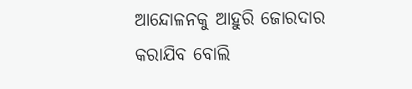ଆନ୍ଦୋଳନକୁ ଆହୁରି ଜୋରଦାର କରାଯିବ ବୋଲି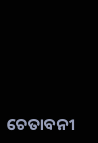ଚେତାବନୀ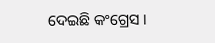ଦେଇଛି କଂଗ୍ରେସ ।